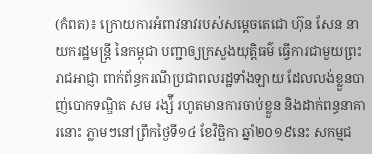(កំពត)៖ ក្រោយការអំពាវនាវរបស់សម្ដេចតេជោ ហ៊ុន សែន នាយករដ្ឋមន្ដ្រី នៃកម្ពុជា បញ្ជាឲ្យក្រសួងយុត្តិធម៌ ធ្វើការជាមួយព្រះរាជអាជ្ញា ពាក់ព័ន្ធករណីប្រជាពលរដ្ឋទាំងឡាយ ដែលលង់ខ្លួនបាញ់បោកទណ្ឌិត សម រង្ស៉ី រហូតមានការចាប់ខ្លួន និងដាក់ពន្ធនាគារនោះ ភ្លាមៗនៅព្រឹកថ្ងៃទី១៤ ខែវិច្ឆិកា ឆ្នាំ២០១៩នេះ សកម្មជ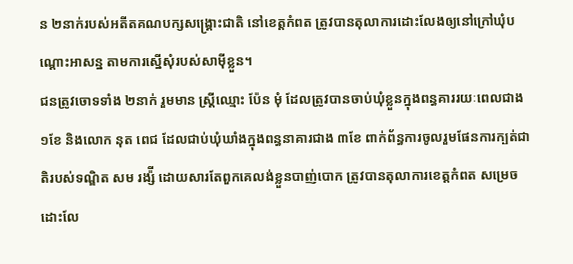ន ២នាក់របស់អតីតគណបក្សសង្គ្រោះជាតិ នៅខេត្តកំពត ត្រូវបានតុលាការដោះលែងឲ្យនៅក្រៅឃុំបណ្ដោះអាសន្ន តាមការស្នើសុំរបស់សាម៉ីខ្លួន។
ជនត្រូវចោទទាំង ២នាក់ រួមមាន ស្ដ្រីឈ្មោះ ប៉ែន មុំ ដែលត្រូវបានចាប់ឃុំខ្លួនក្នុងពន្ធគាររយៈពេលជាង ១ខែ និងលោក នុត ពេជ ដែលជាប់ឃុំឃាំងក្នុងពន្ធនាគារជាង ៣ខែ ពាក់ព័ន្ធការចូលរួមផែនការក្បត់ជាតិរបស់ទណ្ឌិត សម រង្ស៉ី ដោយសារតែពួកគេលង់ខ្លួនបាញ់បោក ត្រូវបានតុលាការខេត្ដកំពត សម្រេចដោះលែ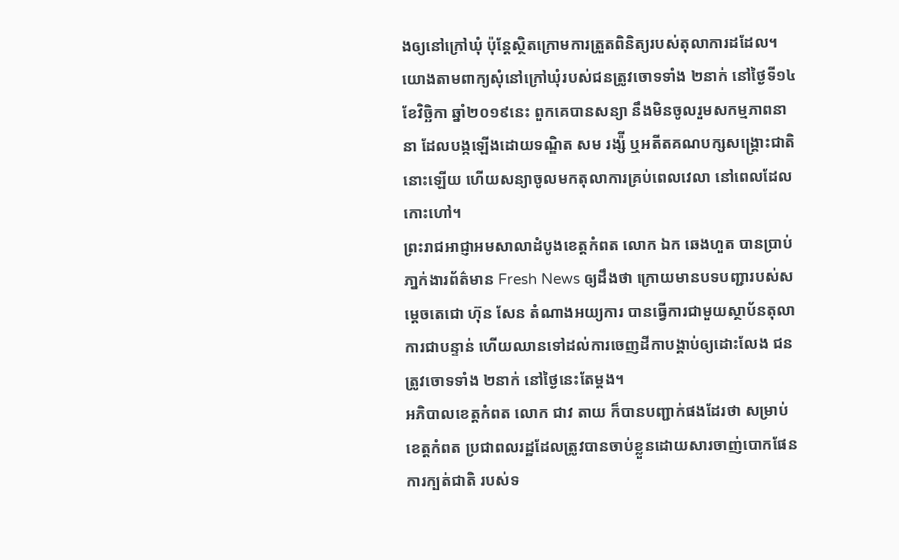ងឲ្យនៅក្រៅឃុំ ប៉ុន្ដែស្ថិតក្រោមការត្រួតពិនិត្យរបស់តុលាការដដែល។
យោងតាមពាក្យសុំនៅក្រៅឃុំរបស់ជនត្រូវចោទទាំង ២នាក់ នៅថ្ងៃទី១៤ ខែវិច្ឆិកា ឆ្នាំ២០១៩នេះ ពួកគេបានសន្យា នឹងមិនចូលរួមសកម្មភាពនានា ដែលបង្កឡើងដោយទណ្ឌិត សម រង្ស៉ី ឬអតីតគណបក្សសង្គ្រោះជាតិនោះឡើយ ហើយសន្យាចូលមកតុលាការគ្រប់ពេលវេលា នៅពេលដែលកោះហៅ។
ព្រះរាជអាជ្ញាអមសាលាដំបូងខេត្តកំពត លោក ឯក ឆេងហួត បានប្រាប់ភា្នក់ងារព័ត៌មាន Fresh News ឲ្យដឹងថា ក្រោយមានបទបញ្ជារបស់សម្ដេចតេជោ ហ៊ុន សែន តំណាងអយ្យការ បានធ្វើការជាមួយស្ថាប័នតុលាការជាបន្ទាន់ ហើយឈានទៅដល់ការចេញដីកាបង្គាប់ឲ្យដោះលែង ជនត្រូវចោទទាំង ២នាក់ នៅថ្ងៃនេះតែម្ដង។
អភិបាលខេត្តកំពត លោក ជាវ តាយ ក៏បានបញ្ជាក់ផងដែរថា សម្រាប់ខេត្តកំពត ប្រជាពលរដ្ឋដែលត្រូវបានចាប់ខ្លួនដោយសារចាញ់បោកផែនការក្បត់ជាតិ របស់ទ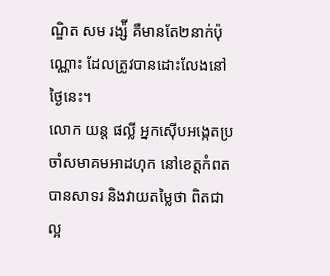ណ្ឌិត សម រង្ស៉ី គឺមានតែ២នាក់ប៉ុណ្ណោះ ដែលត្រូវបានដោះលែងនៅថ្ងៃនេះ។
លោក យន្ដ ផល្លី អ្នកស៊ើបអង្កេតប្រចាំសមាគមអាដហុក នៅខេត្តកំពត បានសាទរ និងវាយតម្លៃថា ពិតជាល្អ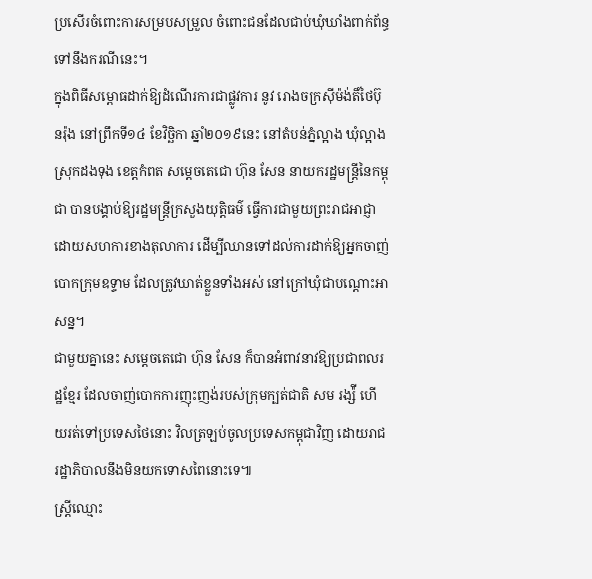ប្រសើរចំពោះការសម្របសម្រួល ចំពោះជនដែលជាប់ឃុំឃាំងពាក់ព័ន្ធ ទៅនឹងករណីនេះ។
ក្នុងពិធីសម្ពោធដាក់ឱ្យដំណើរការជាផ្លូវការ នូវ រោងចក្រស៊ីម៉ង់តិ៍ថៃប៊ុនរ៉ុង នៅព្រឹកទី១៤ ខែវិច្ឆិកា ឆ្នាំ២០១៩នេះ នៅតំបន់ភ្នំល្អាង ឃុំល្អាង ស្រុកដងទុង ខេត្តកំពត សម្តេចតេជោ ហ៊ុន សែន នាយករដ្ឋមន្រ្តីនៃកម្ពុជា បានបង្គាប់ឱ្យរដ្ឋមន្រ្តីក្រសួងយុត្តិធម៌ ធ្វើការជាមួយព្រះរាជអាជ្ញា ដោយសហការខាងតុលាការ ដើម្បីឈានទៅដល់ការដាក់ឱ្យអ្នកចាញ់បោកក្រុមឧទ្ទាម ដែលត្រូវឃាត់ខ្លួនទាំងអស់ នៅក្រៅឃុំជាបណ្តោះអាសន្ន។
ជាមួយគ្នានេះ សម្តេចតេជោ ហ៊ុន សែន ក៏បានអំពាវនាវឱ្យប្រជាពលរដ្ឋខ្មែរ ដែលចាញ់បោកការញុះញង់របស់ក្រុមក្បត់ជាតិ សម រង្ស៉ី ហើយរត់ទៅប្រទេសថៃនោះ វិលត្រឡប់ចូលប្រទេសកម្ពុជាវិញ ដោយរាជរដ្ឋាភិបាលនឹងមិនយកទោសពៃនោះទេ៕
ស្ដ្រីឈ្មោះ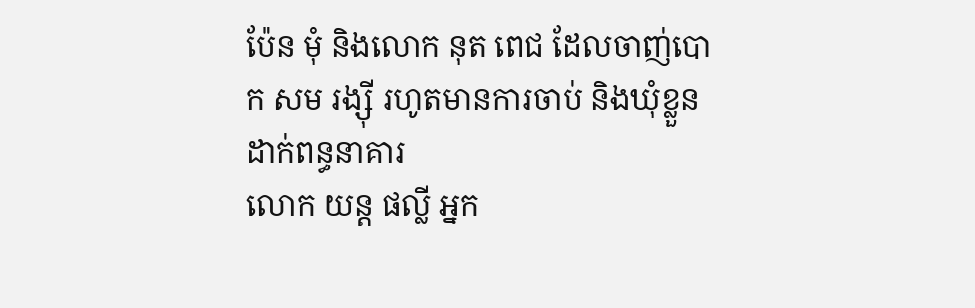ប៉ែន មុំ និងលោក នុត ពេជ ដែលចាញ់បោក សម រង្ស៊ី រហូតមានការចាប់ និងឃុំខ្លួនដាក់ពន្ធនាគារ
លោក យន្ដ ផល្លី អ្នក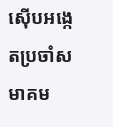ស៊ើបអង្កេតប្រចាំសមាគម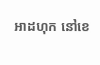អាដហុក នៅខេ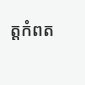ត្តកំពត